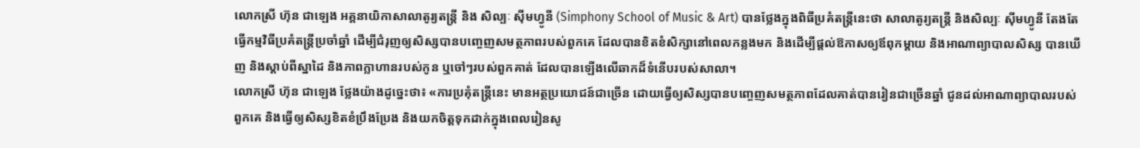លោកស្រី ហ៊ុន ជាឡេង អគ្គនាយិកាសាលាតូរ្យតន្រ្តី និង សិល្បៈ ស៊ីមហ្វូនី (Simphony School of Music & Art) បានថ្លែងក្នុងពិធីប្រគំតន្រ្តីនេះថា សាលាតូរ្យតន្ដ្រី និងសិល្បៈ ស៊ីមហ្វូនី តែងតែធ្វើកម្មវិធីប្រគំតន្ដ្រីប្រចាំឆ្នាំ ដើម្បីជំរុញឲ្យសិស្សបានបញ្ចេញសមត្ថភាពរបស់ពួកគេ ដែលបានខិតខំសិក្សានៅពេលកន្លងមក និងដើម្បីផ្តល់ឱកាសឲ្យឪពុកម្តាយ និងអាណាព្យាបាលសិស្ស បានឃើញ និងស្តាប់ពីស្នាដៃ និងភាពក្លាហានរបស់កូន ឬចៅៗរបស់ពួកគាត់ ដែលបានឡើងលើឆាកដ៏ទំនើបរបស់សាលា។
លោកស្រី ហ៊ុន ជាឡេង ថ្លែងយ៉ាងដូច្នេះថា៖ «ការប្រគុំតន្រ្តីនេះ មានអត្ថប្រយោជន៍ជាច្រើន ដោយធ្វើឲ្យសិស្សបានបញ្ចេញសមត្ថភាពដែលគាត់បានរៀនជាច្រើនឆ្នាំ ជូនដល់អាណាព្យាបាលរបស់ពួកគេ និងធ្វើឲ្យសិស្សខិតខំប្រឹងប្រែង និងយកចិត្តទុកដាក់ក្នុងពេលរៀនសូ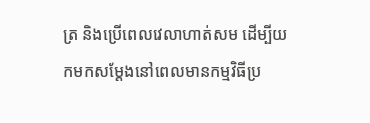ត្រ និងប្រើពេលវេលាហាត់សម ដើម្បីយកមកសម្ដែងនៅពេលមានកម្មវិធីប្រ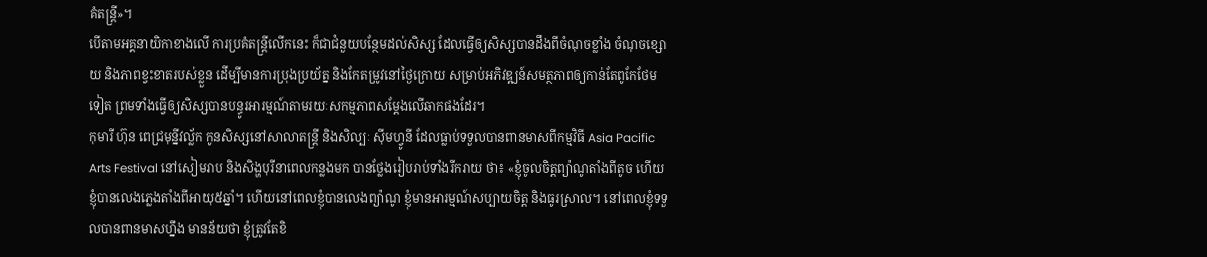គំតន្រ្តី»។
បើតាមអគ្គនាយិកាខាងលើ ការប្រគំតន្រ្តីលើកនេះ ក៏ជាជំនួយបន្ថែមដល់សិស្ស ដែលធ្វើឲ្យសិស្សបានដឹងពីចំណុចខ្លាំង ចំណុចខ្សោយ និងភាពខ្វះខាតរបស់ខ្លួន ដើម្បីមានការប្រុងប្រយ័ត្ន និងកែតម្រូវនៅថ្ងៃក្រោយ សម្រាប់អភិវឌ្ឍន៍សមត្ថភាពឲ្យកាន់តែពូកែថែមទៀត ព្រមទាំងធ្វើឲ្យសិស្សបានបន្ធូរអារម្មណ៍តាមរយៈសកម្មភាពសម្តែងលើឆាកផងដែរ។
កុមារី ហ៊ុន ពេជ្រមុន្នីវល្ល័ក កូនសិស្សនៅសាលាតន្ដ្រី និងសិល្បៈ ស៊ីមហ្វូនី ដែលធ្លាប់ទទួលបានពានមាសពីកម្មវិធី Asia Pacific Arts Festival នៅសៀមរាប និងសិង្ហបុរីនាពេលកន្លងមក បានថ្លែងរៀបរាប់ទាំងរីករាយ ថា៖ «ខ្ញុំចូលចិត្តព្យ៉ាណូតាំងពីតូច ហើយខ្ញុំបានលេងភ្លេងតាំងពីអាយុ៥ឆ្នាំ។ ហើយនៅពេលខ្ញុំបានលេងព្យ៉ាណូ ខ្ញុំមានអារម្មណ៍សប្បាយចិត្ត និងធូរស្រាល។ នៅពេលខ្ញុំទទួលបានពានមាសហ្នឹង មានន័យថា ខ្ញុំត្រូវតែខិ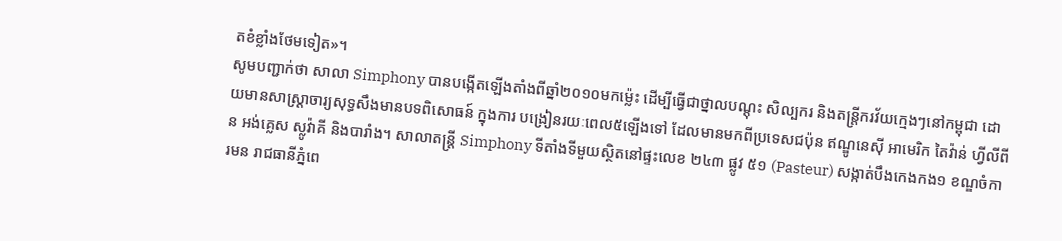តខំខ្លាំងថែមទៀត»។
សូមបញ្ជាក់ថា សាលា Simphony បានបង្កើតឡើងតាំងពីឆ្នាំ២០១០មកម៉្លេះ ដើម្បីធ្វើជាថ្នាលបណ្ដុះ សិល្បករ និងតន្ត្រីករវ័យក្មេងៗនៅកម្ពុជា ដោយមានសាស្ដ្រាចារ្យសុទ្ធសឹងមានបទពិសោធន៍ ក្នុងការ បង្រៀនរយៈពេល៥ឡើងទៅ ដែលមានមកពីប្រទេសជប៉ុន ឥណ្ឌូនេស៊ី អាមេរិក តៃវ៉ាន់ ហ្វីលីពីន អង់គ្លេស ស្លូវ៉ាគី និងបារាំង។ សាលាតន្ត្រី Simphony ទីតាំងទីមួយស្ថិតនៅផ្ទះលេខ ២៤៣ ផ្លូវ ៥១ (Pasteur) សង្កាត់បឹងកេងកង១ ខណ្ឌចំការមន រាជធានីភ្នំពេ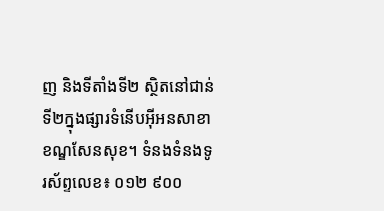ញ និងទីតាំងទី២ ស្ថិតនៅជាន់ទី២ក្នុងផ្សារទំនើបអ៊ីអនសាខាខណ្ឌសែនសុខ។ ទំនងទំនងទូរស័ព្ទលេខ៖ ០១២ ៩០០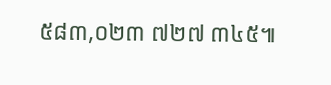៥៨៣,០២៣ ៧២៧ ៣៤៥៕